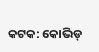କଟକ: କୋଭିଡ୍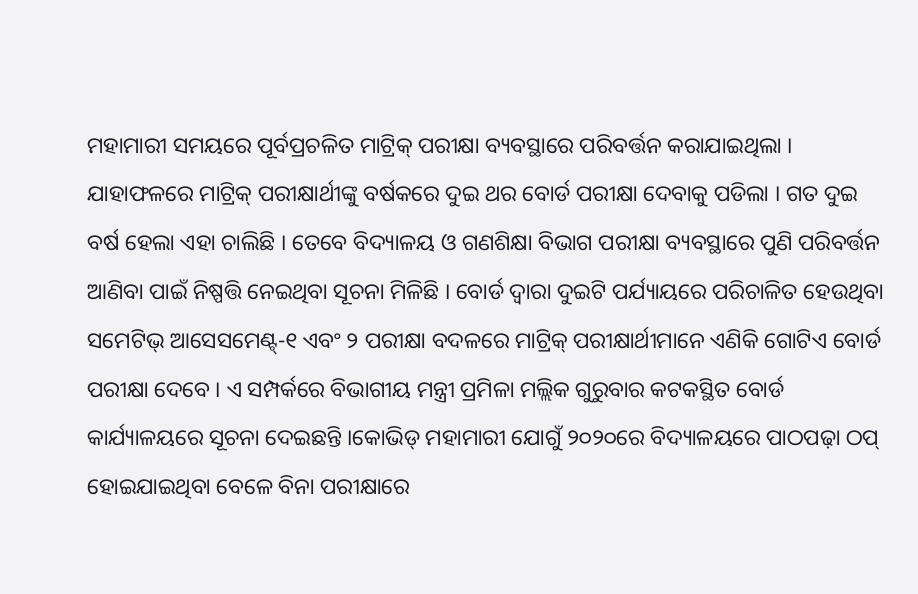ମହାମାରୀ ସମୟରେ ପୂର୍ବପ୍ରଚଳିତ ମାଟ୍ରିକ୍ ପରୀକ୍ଷା ବ୍ୟବସ୍ଥାରେ ପରିବର୍ତ୍ତନ କରାଯାଇଥିଲା । ଯାହାଫଳରେ ମାଟ୍ରିକ୍ ପରୀକ୍ଷାର୍ଥୀଙ୍କୁ ବର୍ଷକରେ ଦୁଇ ଥର ବୋର୍ଡ ପରୀକ୍ଷା ଦେବାକୁ ପଡିଲା । ଗତ ଦୁଇ ବର୍ଷ ହେଲା ଏହା ଚାଲିଛି । ତେବେ ବିଦ୍ୟାଳୟ ଓ ଗଣଶିକ୍ଷା ବିଭାଗ ପରୀକ୍ଷା ବ୍ୟବସ୍ଥାରେ ପୁଣି ପରିବର୍ତ୍ତନ ଆଣିବା ପାଇଁ ନିଷ୍ପତ୍ତି ନେଇଥିବା ସୂଚନା ମିଳିଛି । ବୋର୍ଡ ଦ୍ୱାରା ଦୁଇଟି ପର୍ଯ୍ୟାୟରେ ପରିଚାଳିତ ହେଉଥିବା ସମେଟିଭ୍ ଆସେସମେଣ୍ଟ୍-୧ ଏବଂ ୨ ପରୀକ୍ଷା ବଦଳରେ ମାଟ୍ରିକ୍ ପରୀକ୍ଷାର୍ଥୀମାନେ ଏଣିକି ଗୋଟିଏ ବୋର୍ଡ ପରୀକ୍ଷା ଦେବେ । ଏ ସମ୍ପର୍କରେ ବିଭାଗୀୟ ମନ୍ତ୍ରୀ ପ୍ରମିଳା ମଲ୍ଲିକ ଗୁରୁବାର କଟକସ୍ଥିତ ବୋର୍ଡ କାର୍ଯ୍ୟାଳୟରେ ସୂଚନା ଦେଇଛନ୍ତି ।କୋଭିଡ୍ ମହାମାରୀ ଯୋଗୁଁ ୨୦୨୦ରେ ବିଦ୍ୟାଳୟରେ ପାଠପଢ଼ା ଠପ୍ ହୋଇଯାଇଥିବା ବେଳେ ବିନା ପରୀକ୍ଷାରେ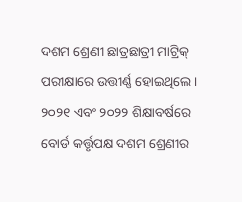ଦଶମ ଶ୍ରେଣୀ ଛାତ୍ରଛାତ୍ରୀ ମାଟ୍ରିକ୍ ପରୀକ୍ଷାରେ ଉତ୍ତୀର୍ଣ୍ଣ ହୋଇଥିଲେ । ୨୦୨୧ ଏବଂ ୨୦୨୨ ଶିକ୍ଷାବର୍ଷରେ ବୋର୍ଡ କର୍ତ୍ତୃପକ୍ଷ ଦଶମ ଶ୍ରେଣୀର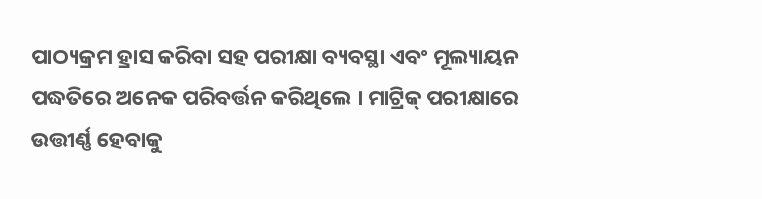ପାଠ୍ୟକ୍ରମ ହ୍ରାସ କରିବା ସହ ପରୀକ୍ଷା ବ୍ୟବସ୍ଥା ଏବଂ ମୂଲ୍ୟାୟନ ପଦ୍ଧତିରେ ଅନେକ ପରିବର୍ତ୍ତନ କରିଥିଲେ । ମାଟ୍ରିକ୍ ପରୀକ୍ଷାରେ ଉତ୍ତୀର୍ଣ୍ଣ ହେବାକୁ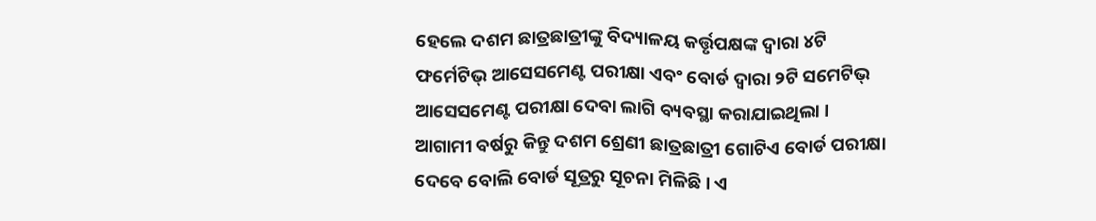ହେଲେ ଦଶମ ଛାତ୍ରଛାତ୍ରୀଙ୍କୁ ବିଦ୍ୟାଳୟ କର୍ତ୍ତୃପକ୍ଷଙ୍କ ଦ୍ୱାରା ୪ଟି ଫର୍ମେଟିଭ୍ ଆସେସମେଣ୍ଟ ପରୀକ୍ଷା ଏବଂ ବୋର୍ଡ ଦ୍ୱାରା ୨ଟି ସମେଟିଭ୍ ଆସେସମେଣ୍ଟ ପରୀକ୍ଷା ଦେବା ଲାଗି ବ୍ୟବସ୍ଥା କରାଯାଇଥିଲା । ଆଗାମୀ ବର୍ଷରୁ କିନ୍ତୁ ଦଶମ ଶ୍ରେଣୀ ଛାତ୍ରଛାତ୍ରୀ ଗୋଟିଏ ବୋର୍ଡ ପରୀକ୍ଷା ଦେବେ ବୋଲି ବୋର୍ଡ ସୂତ୍ରରୁ ସୂଚନା ମିଳିଛି । ଏ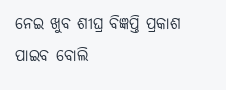ନେଇ ଖୁବ ଶୀଘ୍ର ବିଜ୍ଞପ୍ତି ପ୍ରକାଶ ପାଇବ ବୋଲି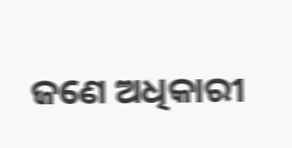ଜଣେ ଅଧିକାରୀ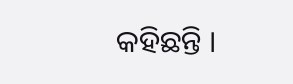କହିଛନ୍ତି ।